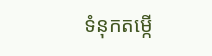ទំនុកតម្កើ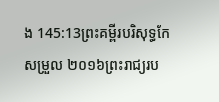ង 145:13ព្រះគម្ពីរបរិសុទ្ធកែសម្រួល ២០១៦ព្រះរាជ្យរប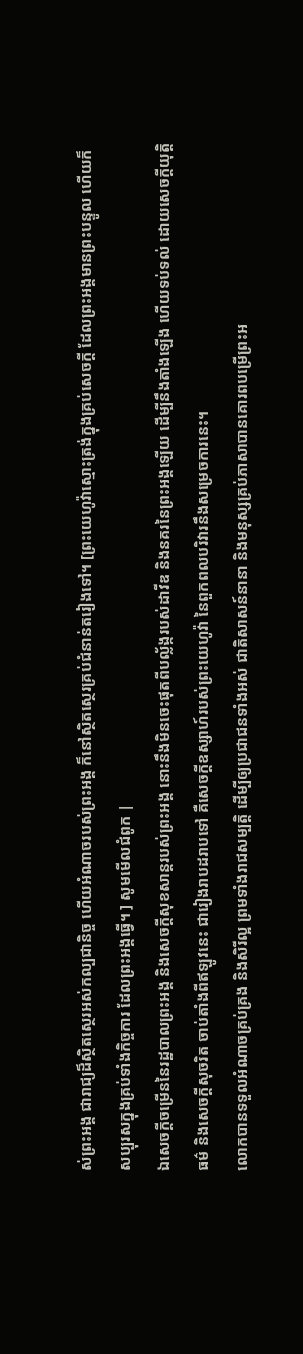ស់ព្រះអង្គ ជារាជ្យដ៏ស្ថិតស្ថេរអស់កល្បជានិច្ច ហើយអំណាចរបស់ព្រះអង្គ ក៏នៅស្ថិតស្ថេរគ្រប់ជំនាន់តរៀងទៅ។ [ព្រះយេហូវ៉ាស្មោះត្រង់ក្នុងគ្រប់សេចក្ដី ដែលព្រះអង្គមានព្រះបន្ទូល ហើយក៏សប្បុរសក្នុងគ្រប់ទាំងកិច្ចការ ដែលព្រះអង្គធ្វើ។ ] សូមមើលជំពូក |
ឯសេចក្ដីចម្រើននៃរដ្ឋបាលព្រះអង្គ និងសេចក្ដីសុខសាន្តរបស់ព្រះអង្គ នោះនឹងមិនចេះផុតពីបល្ល័ង្ករបស់ដាវីឌ និងនគរនៃព្រះអង្គឡើយ ដើម្បីនឹងតាំងឡើង ហើយទប់ទល់ ដោយសេចក្ដីយុត្តិធម៌ និងសេចក្ដីសុចរិត ចាប់តាំងពីឥឡូវនេះ ជារៀងរាបដរាបទៅ គឺសេចក្ដីឧស្សាហ៍របស់ព្រះយេហូវ៉ា នៃពួកពលបរិវារនឹងសម្រេចការនេះ។
លោកបានទទួលអំណាចគ្រប់គ្រង និងសិរីល្អ ព្រមទាំងរាជសម្បត្តិ ដើម្បីឲ្យប្រជាជនទាំងអស់ ជាតិសាសន៍នានា និងមនុស្សគ្រប់ភាសាបានគោរពបម្រើព្រះអ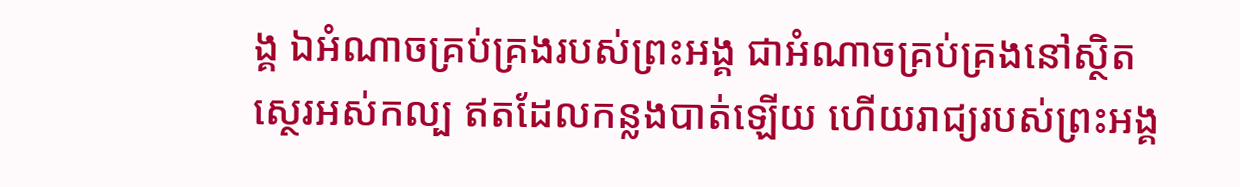ង្គ ឯអំណាចគ្រប់គ្រងរបស់ព្រះអង្គ ជាអំណាចគ្រប់គ្រងនៅស្ថិតស្ថេរអស់កល្ប ឥតដែលកន្លងបាត់ឡើយ ហើយរាជ្យរបស់ព្រះអង្គ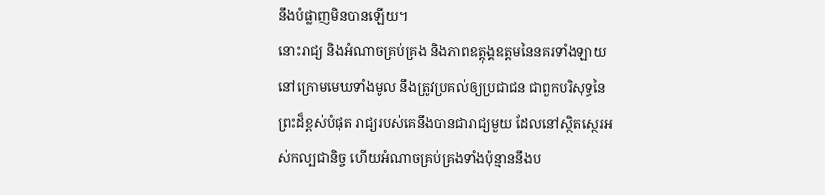នឹងបំផ្លាញមិនបានឡើយ។
នោះរាជ្យ និងអំណាចគ្រប់គ្រង និងភាពឧត្តុង្គឧត្តមនៃនគរទាំងឡាយ នៅក្រោមមេឃទាំងមូល នឹងត្រូវប្រគល់ឲ្យប្រជាជន ជាពួកបរិសុទ្ធនៃព្រះដ៏ខ្ពស់បំផុត រាជ្យរបស់គេនឹងបានជារាជ្យមួយ ដែលនៅស្ថិតស្ថេរអស់កល្បជានិច្ច ហើយអំណាចគ្រប់គ្រងទាំងប៉ុន្មាននឹងប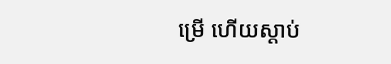ម្រើ ហើយស្តាប់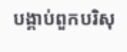បង្គាប់ពួកបរិសុ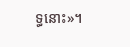ទ្ធនោះ»។